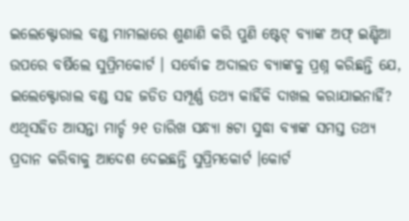ଇଲେକ୍ଟୋରାଲ ବଣ୍ଡ ମାମଲାରେ ଶୁଣାଣି କରି ପୁଣି ଷ୍ଟେଟ୍ ବ୍ୟାଙ୍କ ଅଫ୍ ଇଣ୍ଡିଆ ଉପରେ ବର୍ଷିଲେ ସୁପ୍ରିମକୋର୍ଟ । ସର୍ବୋଚ୍ଚ ଅଦାଲତ ବ୍ୟାଙ୍କକୁ ପ୍ରଶ୍ନ କରିଛନ୍ତି ଯେ, ଇଲେକ୍ଟୋରାଲ ବଣ୍ଡ ସହ ଜଡିତ ସମ୍ପୂର୍ଣ୍ଣ ତଥ୍ୟ କାହିଁକି ଦାଖଲ କରାଯାଇନାହିଁ? ଏଥିସହିତ ଆସନ୍ତା ମାର୍ଚ୍ଚ ୨୧ ତାରିଖ ସନ୍ଧ୍ୟା ୫ଟା ସୁଦ୍ଧା ବ୍ୟାଙ୍କ ସମସ୍ତ ତଥ୍ୟ ପ୍ରଦାନ କରିବାକୁ ଆଦେଶ ଦେଇଛନ୍ତି ସୁପ୍ରିମକୋର୍ଟ ।କୋର୍ଟ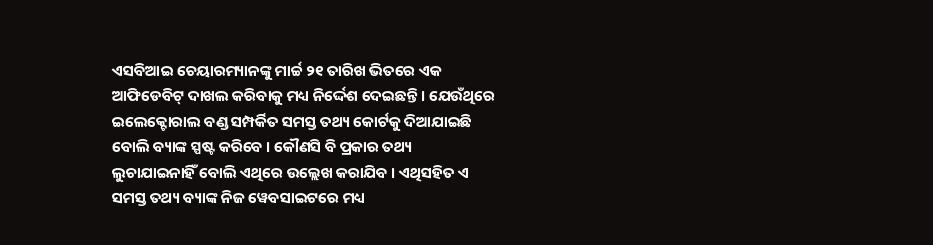ଏସବିଆଇ ଚେୟାରମ୍ୟାନଙ୍କୁ ମାର୍ଚ୍ଚ ୨୧ ତାରିଖ ଭିତରେ ଏକ ଆଫିଡେବିଟ୍ ଦାଖଲ କରିବାକୁ ମଧ୍ୟ ନିର୍ଦ୍ଦେଶ ଦେଇଛନ୍ତି । ଯେଉଁଥିରେ ଇଲେକ୍ଟୋରାଲ ବଣ୍ଡ ସମ୍ପର୍କିତ ସମସ୍ତ ତଥ୍ୟ କୋର୍ଟକୁ ଦିଆଯାଇଛି ବୋଲି ବ୍ୟାଙ୍କ ସ୍ପଷ୍ଟ କରିବେ । କୌଣସି ବି ପ୍ରକାର ତଥ୍ୟ ଲୁଚାଯାଇନାହିଁ ବୋଲି ଏଥିରେ ଉଲ୍ଲେଖ କରାଯିବ । ଏଥିସହିତ ଏ ସମସ୍ତ ତଥ୍ୟ ବ୍ୟାଙ୍କ ନିଜ ୱେବସାଇଟରେ ମଧ୍ୟ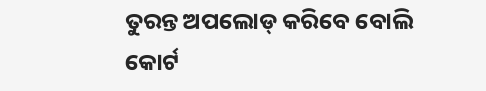ତୁରନ୍ତ ଅପଲୋଡ୍ କରିବେ ବୋଲି କୋର୍ଟ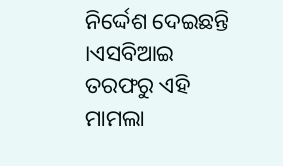ନିର୍ଦ୍ଦେଶ ଦେଇଛନ୍ତି ।ଏସବିଆଇ ତରଫରୁ ଏହି ମାମଲା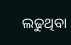ଲଢୁଥିବା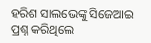ହରିଶ ସାଲଭେଙ୍କୁ ସିଜେଆଇ ପ୍ରଶ୍ନ କରିଥିଲେ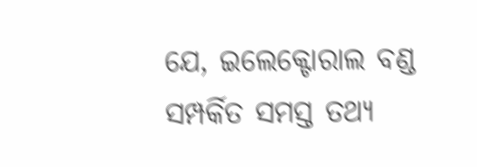ଯେ, ଇଲେକ୍ଟୋରାଲ ବଣ୍ଡ ସମ୍ପର୍କିତ ସମସ୍ତ ତଥ୍ୟ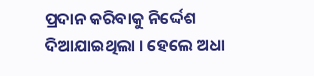ପ୍ରଦାନ କରିବାକୁ ନିର୍ଦ୍ଦେଶ ଦିଆଯାଇଥିଲା । ହେଲେ ଅଧା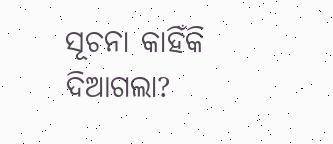ସୂଚନା କାହିଁକି ଦିଆଗଲା?